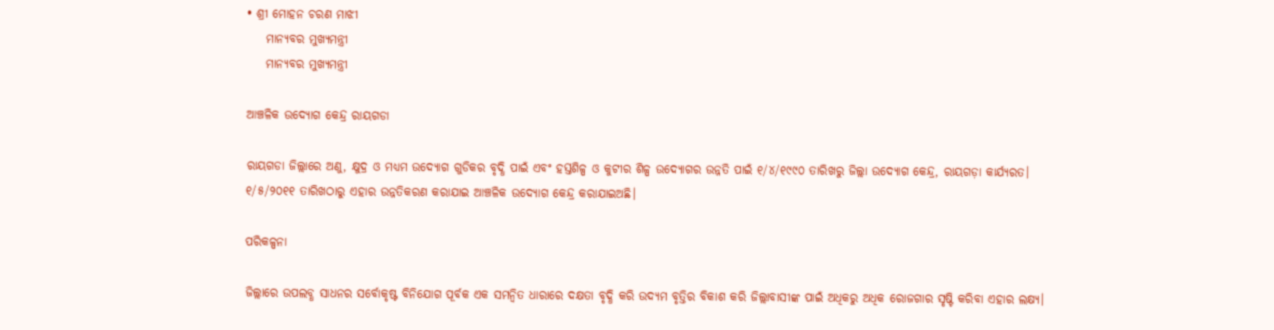• ଶ୍ରୀ ମୋହନ ଚରଣ ମାଝୀ
    ମାନ୍ୟବର ମୁଖ୍ୟମନ୍ତ୍ରୀ
    ମାନ୍ୟବର ମୁଖ୍ୟମନ୍ତ୍ରୀ

ଆଞ୍ଚଳିକ ଉଦ୍ୟୋଗ କେନ୍ଦ୍ର ରାୟଗଡା

ରାୟଗଡା ଜିଲ୍ଲାରେ ଅଣୁ, କ୍ଷୁଦ୍ର ଓ ମଧ୍ୟମ ଉଦ୍ୟୋଗ ଗୁଡିକର ବୃଦ୍ଧି ପାଇଁ ଏବଂ ହସ୍ତଶିଳ୍ପ ଓ କୁଟୀର ଶିଳ୍ପ ଉଦ୍ୟୋଗର ଉନ୍ନତି ପାଇଁ ୧/୪/୧୯୯୦ ତାରିଖରୁ ଜିଲ୍ଲା ଉଦ୍ୟୋଗ କେନ୍ଦ୍ର, ରାୟଗଡ଼ା କାର୍ଯ୍ୟରତ। ୧/୫/୨୦୧୧ ତାରିଖଠାରୁ ଏହାର ଉନ୍ନତିକରଣ କରାଯାଇ ଆଞ୍ଚଳିକ ଉଦ୍ୟୋଗ କେନ୍ଦ୍ର କରାଯାଇଅଛି।

ପରିକଳ୍ପନା

ଜିଲ୍ଲାରେ ଉପଲବ୍ଧ ସାଧନର ସର୍ବୋକୃଷ୍ଟ ବିନିଯୋଗ ପୂର୍ବକ ଏକ ସମନ୍ଵିତ ଧାରାରେ ଦକ୍ଷତା ବୃଦ୍ଧି କରି ଉଦ୍ୟମ ବୃତ୍ତିର ବିକାଶ କରି ଜିଲ୍ଲାବାସୀଙ୍କ ପାଇଁ ଅଧିକରୁ ଅଧିକ ରୋଜଗାର ସୃଷ୍ଟି କରିବା ଏହାର ଲକ୍ଷ୍ୟ।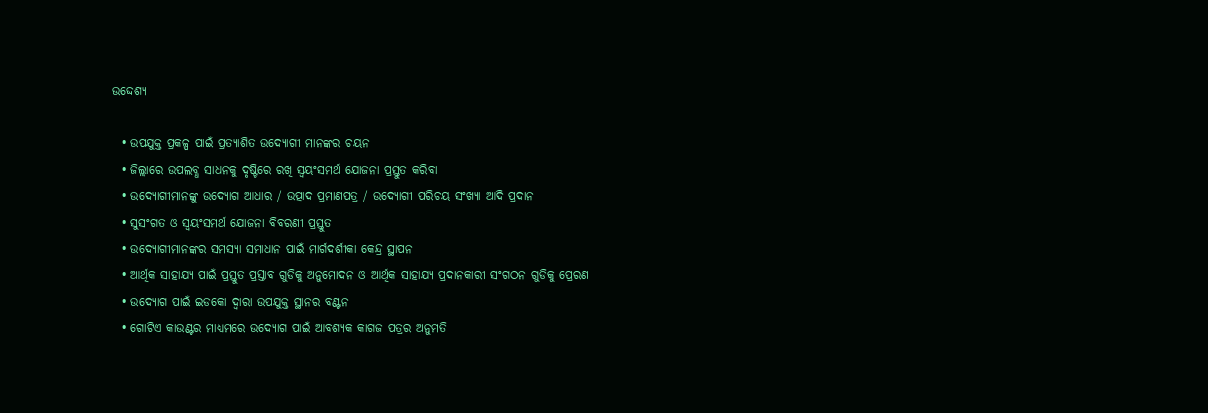ଉଦ୍ଦେଶ୍ୟ

  • ଉପଯୁକ୍ତ ପ୍ରକଳ୍ପ ପାଇଁ ପ୍ରତ୍ୟାଶିତ ଉଦ୍ୟୋଗୀ ମାନଙ୍କର ଚୟନ
  • ଜିଲ୍ଲାରେ ଉପଲବ୍ଧ ସାଧନକୁ ଦୃଷ୍ଟିରେ ରଖି ସ୍ଵୟଂସମର୍ଥ ଯୋଜନା ପ୍ରସ୍ତୁତ କରିବା
  • ଉଦ୍ୟୋଗୀମାନଙ୍କୁ ଉଦ୍ୟୋଗ ଆଧାର / ଉତ୍ପାଦ ପ୍ରମାଣପତ୍ର / ଉଦ୍ୟୋଗୀ ପରିଚୟ ସଂଖ୍ୟା ଆଦି ପ୍ରଦାନ
  • ସୁସଂଗତ ଓ ସ୍ଵୟଂସମର୍ଥ ଯୋଜନା ବିବରଣୀ ପ୍ରସ୍ତୁତ
  • ଉଦ୍ୟୋଗୀମାନଙ୍କର ସମସ୍ୟା ସମାଧାନ ପାଇଁ ମାର୍ଗଦର୍ଶୀକା କେନ୍ଦ୍ର ସ୍ଥାପନ
  • ଆର୍ଥିକ ସାହାଯ୍ୟ ପାଇଁ ପ୍ରସ୍ତୁତ ପ୍ରସ୍ତାବ ଗୁଡିକୁ ଅନୁମୋଦନ ଓ ଆର୍ଥିକ ସାହାଯ୍ୟ ପ୍ରଦାନକାରୀ ସଂଗଠନ ଗୁଡିକୁ ପ୍ରେରଣ
  • ଉଦ୍ୟୋଗ ପାଇଁ ଇଡକୋ ଦ୍ଵାରା ଉପଯୁକ୍ତ ସ୍ଥାନର ବଣ୍ଟନ
  • ଗୋଟିଏ କାଉଣ୍ଟର ମାଧ୍ୟମରେ ଉଦ୍ୟୋଗ ପାଇଁ ଆବଶ୍ୟକ କାଗଜ ପତ୍ରର ଅନୁମତି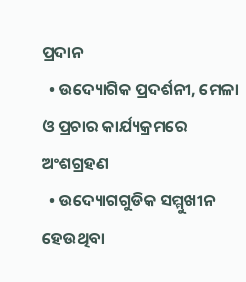ପ୍ରଦାନ
  • ଉଦ୍ୟୋଗିକ ପ୍ରଦର୍ଶନୀ, ମେଳା ଓ ପ୍ରଚାର କାର୍ଯ୍ୟକ୍ରମରେ ଅଂଶଗ୍ରହଣ
  • ଉଦ୍ୟୋଗଗୁଡିକ ସମ୍ମୁଖୀନ ହେଉଥିବା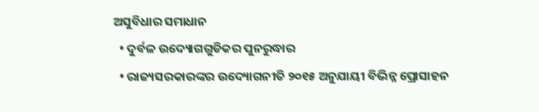ଅସୁବିଧାର ସମାଧାନ
  • ଦୁର୍ବଳ ଉଦ୍ୟୋଗଗୁଡିକର ପୁନରୁଦ୍ଧାର
  • ରାଜ୍ୟସରକାରଙ୍କର ଉଦ୍ୟୋଗନୀତି ୨୦୧୫ ଅନୁଯାୟୀ ବିଭିନ୍ନ ପ୍ରୋସାହନ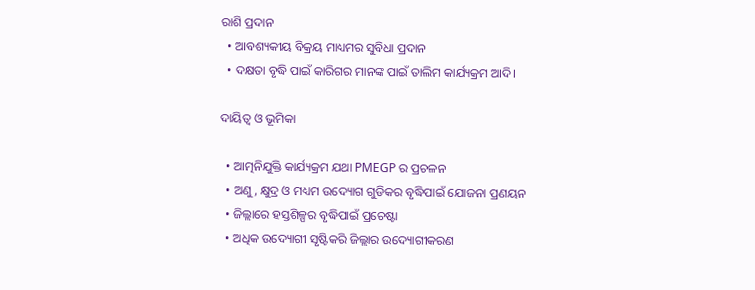ରାଶି ପ୍ରଦାନ
  • ଆବଶ୍ୟକୀୟ ବିକ୍ରୟ ମାଧ୍ୟମର ସୁବିଧା ପ୍ରଦାନ
  • ଦକ୍ଷତା ବୃଦ୍ଧି ପାଇଁ କାରିଗର ମାନଙ୍କ ପାଇଁ ତାଲିମ କାର୍ଯ୍ୟକ୍ରମ ଆଦି।

ଦାୟିତ୍ଵ ଓ ଭୂମିକା

  • ଆତ୍ମନିଯୁକ୍ତି କାର୍ଯ୍ୟକ୍ରମ ଯଥା PMEGP ର ପ୍ରଚଳନ
  • ଅଣୁ, କ୍ଷୁଦ୍ର ଓ ମଧ୍ୟମ ଉଦ୍ୟୋଗ ଗୁଡିକର ବୃଦ୍ଧିପାଇଁ ଯୋଜନା ପ୍ରଣୟନ
  • ଜିଲ୍ଲାରେ ହସ୍ତଶିଳ୍ପର ବୃଦ୍ଧିପାଇଁ ପ୍ରଚେଷ୍ଟା
  • ଅଧିକ ଉଦ୍ୟୋଗୀ ସୃଷ୍ଟିକରି ଜିଲ୍ଲାର ଉଦ୍ୟୋଗୀକରଣ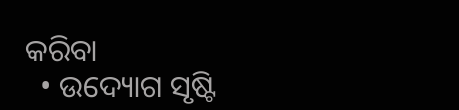କରିବା
  • ଉଦ୍ୟୋଗ ସୃଷ୍ଟି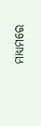ମାଧ୍ୟମରେ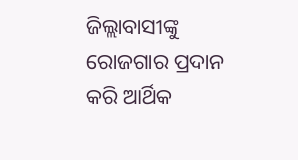ଜିଲ୍ଲାବାସୀଙ୍କୁ ରୋଜଗାର ପ୍ରଦାନ କରି ଆର୍ଥିକ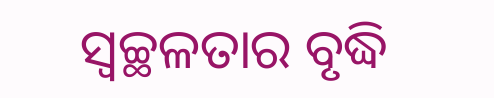ସ୍ଵଚ୍ଛଳତାର ବୃଦ୍ଧି